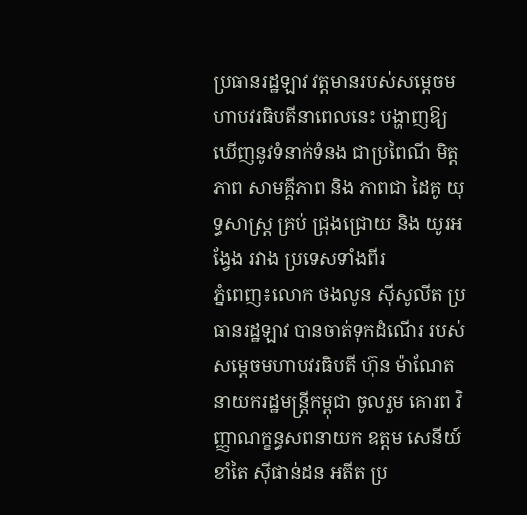ប្រធានរដ្ឋឡាវ វត្តមានរបស់សម្តេចមហាបវរធិបតីនាពេលនេះ បង្ហាញឱ្យឃេីញនូវទំនាក់ទំនង ជាប្រពៃណី មិត្តភាព សាមគ្គីភាព និង ភាពជា ដៃគូ យុទ្ធសាស្ត្រ គ្រប់ ជ្រុងជ្រោយ និង យូរអង្វែង រវាង ប្រទេសទាំងពីរ
ភ្នំពេញ៖លោក ថងលូន ស៊ីសូលីត ប្រធានរដ្ឋឡាវ បានចាត់ទុកដំណើរ របស់ សម្តេចមហាបវរធិបតី ហ៊ុន ម៉ាណែត នាយករដ្ឋមន្ត្រីកម្ពុជា ចូលរួម គោរព វិញ្ញាណក្ខន្ធសពនាយក ឧត្តម សេនីយ៍ ខាំតៃ ស៊ីផាន់ដន អតីត ប្រ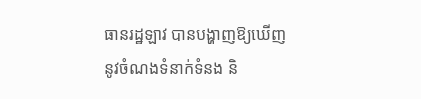ធានរដ្ឋឡាវ បានបង្ហាញឱ្យឃើញនូវចំណងទំនាក់ទំនង និ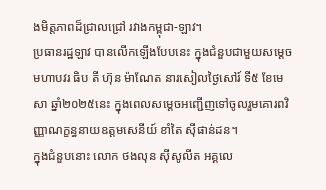ងមិត្តភាពដ៏ជ្រាលជ្រៅ រវាងកម្ពុជា-ឡាវ។
ប្រធានរដ្ឋឡាវ បានលើកឡើងបែបនេះ ក្នុងជំនួបជាមួយសម្តេច មហាបវរ ធិប តី ហ៊ុន ម៉ាណែត នារសៀលថ្ងៃសៅរ៍ ទី៥ ខែមេសា ឆ្នាំ២០២៥នេះ ក្នុងពេលសម្តេចអញ្ជើញទៅចូលរួមគោរពវិញ្ញាណក្ខន្ធនាយឧត្តមសេនីយ៍ ខាំតៃ ស៊ីផាន់ដន។
ក្នុងជំនួបនោះ លោក ថងលុន ស៊ីសូលីត អគ្គលេ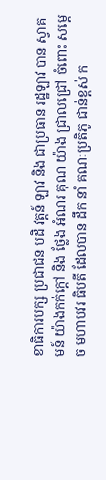ខាធិការបក្ស ប្រជាជន បដិ វត្តន៍ ឡាវ និង ជាប្រធាន រដ្ឋឡាវ បាន ស្វាគមន៍ យ៉ាងកក់ក្តៅ និង ថ្លែង អំណរ គុណ យ៉ាង ជ្រាលជ្រៅ ចំពោះ សម្តេច មហាបវរ ធិបតី ដែលបាន ដឹក នាំ គណៈប្រតិភូ ជាន់ខ្ពស់ ក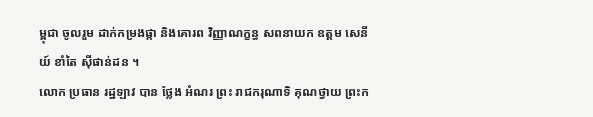ម្ពុជា ចូលរួម ដាក់កម្រងផ្កា និងគោរព វិញ្ញាណក្ខន្ធ សពនាយក ឧត្តម សេនីយ៍ ខាំតៃ ស៊ីផាន់ដន ។
លោក ប្រធាន រដ្ឋឡាវ បាន ថ្លែង អំណរ ព្រះ រាជករុណាទិ គុណថ្វាយ ព្រះក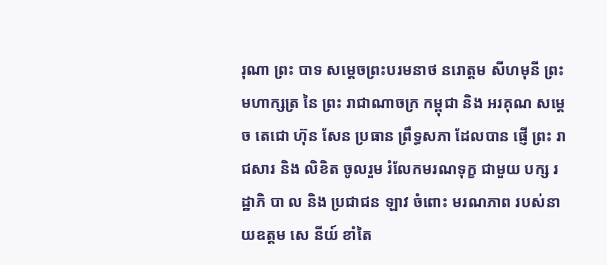រុណា ព្រះ បាទ សម្តេចព្រះបរមនាថ នរោត្តម សីហមុនី ព្រះ មហាក្សត្រ នៃ ព្រះ រាជាណាចក្រ កម្ពុជា និង អរគុណ សម្ដេច តេជោ ហ៊ុន សែន ប្រធាន ព្រឹទ្ធសភា ដែលបាន ផ្ញើ ព្រះ រាជសារ និង លិខិត ចូលរួម រំលែកមរណទុក្ខ ជាមួយ បក្ស រដ្ឋាភិ បា ល និង ប្រជាជន ឡាវ ចំពោះ មរណភាព របស់នាយឧត្តម សេ នីយ៍ ខាំតៃ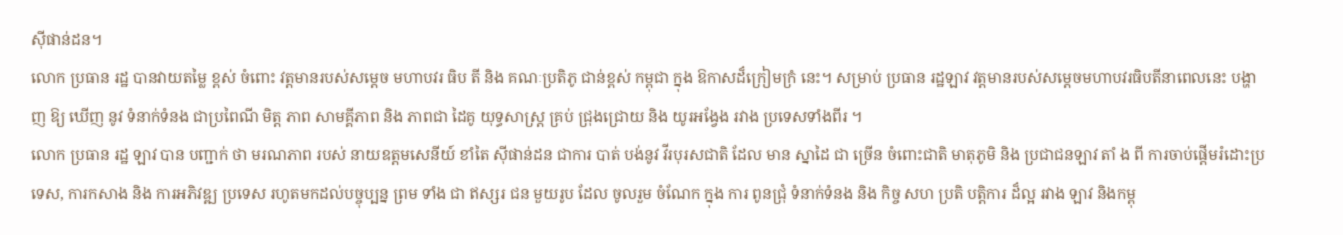ស៊ីផាន់ដន។
លោក ប្រធាន រដ្ឋ បានវាយតម្លៃ ខ្ពស់ ចំពោះ វត្តមានរបស់សម្តេច មហាបវរ ធិប តី និង គណៈប្រតិភូ ជាន់ខ្ពស់ កម្ពុជា ក្នុង ឱកាសដ៏ក្រៀមក្រំ នេះ។ សម្រាប់ ប្រធាន រដ្ឋឡាវ វត្តមានរបស់សម្តេចមហាបវរធិបតីនាពេលនេះ បង្ហាញ ឱ្យ ឃេីញ នូវ ទំនាក់ទំនង ជាប្រពៃណី មិត្ត ភាព សាមគ្គីភាព និង ភាពជា ដៃគូ យុទ្ធសាស្ត្រ គ្រប់ ជ្រុងជ្រោយ និង យូរអង្វែង រវាង ប្រទេសទាំងពីរ ។
លោក ប្រធាន រដ្ឋ ឡាវ បាន បញ្ជាក់ ថា មរណភាព របស់ នាយឧត្តមសេនីយ៍ ខាំតៃ ស៊ីផាន់ដន ជាការ បាត់ បង់នូវ វីរបុរសជាតិ ដែល មាន ស្នាដៃ ជា ច្រើន ចំពោះជាតិ មាតុភូមិ និង ប្រជាជនឡាវ តាំ ង ពី ការចាប់ផ្តេីមរំដោះប្រទេស, ការកសាង និង ការអភិវឌ្ឍ ប្រទេស រហូតមកដល់បច្ចុប្បន្ន ព្រម ទាំង ជា ឥស្សរ ជន មួយរូប ដែល ចូលរួម ចំណែក ក្នុង ការ ពូនជ្រុំ ទំនាក់ទំនង និង កិច្ច សហ ប្រតិ បត្តិការ ដ៏ល្អ រវាង ឡាវ និងកម្ពុ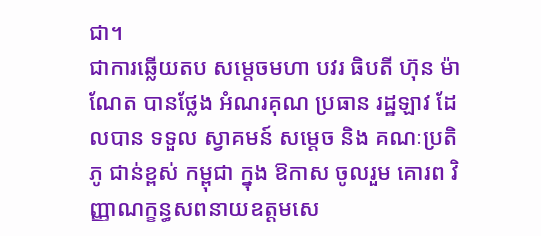ជា។
ជាការឆ្លើយតប សម្តេចមហា បវរ ធិបតី ហ៊ុន ម៉ាណែត បានថ្លែង អំណរគុណ ប្រធាន រដ្ឋឡាវ ដែលបាន ទទួល ស្វាគមន៍ សម្តេច និង គណៈប្រតិភូ ជាន់ខ្ពស់ កម្ពុជា ក្នុង ឱកាស ចូលរួម គោរព វិញ្ញាណក្ខន្ធសពនាយឧត្តមសេ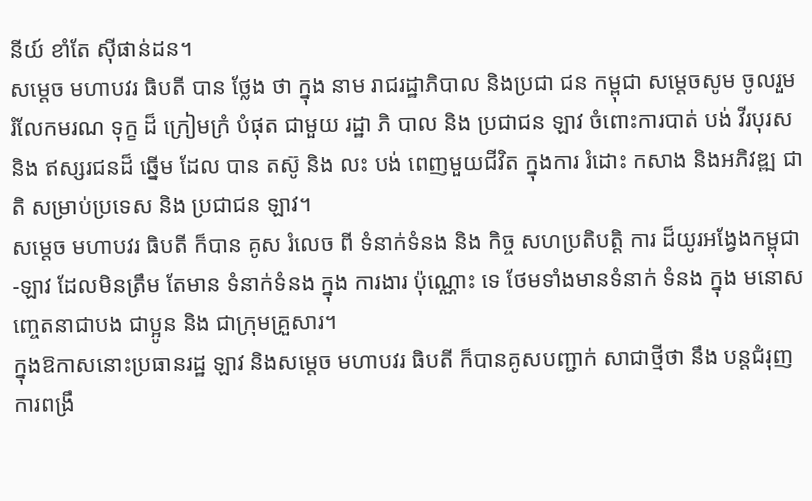នីយ៍ ខាំតែ ស៊ីផាន់ដន។
សម្តេច មហាបវរ ធិបតី បាន ថ្លែង ថា ក្នុង នាម រាជរដ្ឋាភិបាល និងប្រជា ជន កម្ពុជា សម្តេចសូម ចូលរួម រំលែកមរណ ទុក្ខ ដ៏ ក្រៀមក្រំ បំផុត ជាមួយ រដ្ឋា ភិ បាល និង ប្រជាជន ឡាវ ចំពោះការបាត់ បង់ វីរបុរស និង ឥស្សរជនដ៏ ឆ្នេីម ដែល បាន តស៊ូ និង លះ បង់ ពេញមួយជីវិត ក្នុងការ រំដោះ កសាង និងអភិវឌ្ឍ ជាតិ សម្រាប់ប្រទេស និង ប្រជាជន ឡាវ។
សម្តេច មហាបវរ ធិបតី ក៏បាន គូស រំលេច ពី ទំនាក់ទំនង និង កិច្ច សហប្រតិបត្តិ ការ ដ៏យូរអង្វែងកម្ពុជា-ឡាវ ដែលមិនត្រឹម តែមាន ទំនាក់ទំនង ក្នុង ការងារ ប៉ុណ្ណោះ ទេ ថែមទាំងមានទំនាក់ ទំនង ក្នុង មនោសញ្ចេតនាជាបង ជាប្អូន និង ជាក្រុមគ្រួសារ។
ក្នុងឱកាសនោះប្រធានរដ្ឋ ឡាវ និងសម្តេច មហាបវរ ធិបតី ក៏បានគូសបញ្ជាក់ សាជាថ្មីថា នឹង បន្តជំរុញ ការពង្រឹ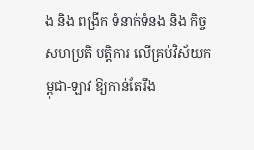ង និង ពង្រីក ទំនាក់ទំនង និង កិច្ច សហប្រតិ បត្តិការ លេីគ្រប់វិស័យកម្ពុជា-ឡាវ ឱ្យកាន់តែរឹង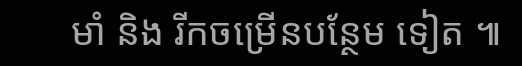មាំ និង រីកចម្រេីនបន្ថែម ទៀត ៕